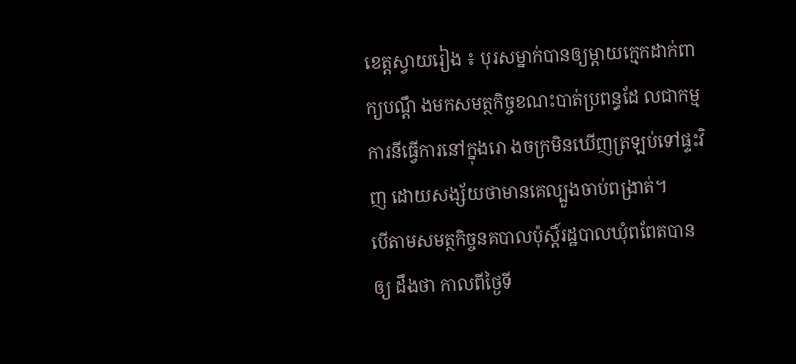ខេត្តស្វាយរៀង ៖ បុរសម្នាក់បានឲ្យម្ដាយក្មេកដាក់ពាក្យបណ្ដឹ ងមកសមត្ថកិច្ចខណះបាត់ប្រពន្ធដែ លជាកម្មការនីធ្វើការនៅក្នុងរោ ងចក្រមិនឃើញត្រឡប់ទៅផ្ទះវិញ ដោយសង្ស័យថាមានគេល្បួងចាប់ពង្រាត់។
បើតាមសមត្ថកិច្ចនគបាលប៉ុស្ដិ៍រដ្ឋបាលឃុំពពែតបានឲ្យ ដឹងថា កាលពីថ្ងៃទី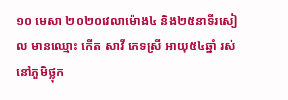១០ មេសា ២០២០វេលាម៉ោង៤ និង២៥នាទីរសៀល មានឈ្មោះ កើត សាវី ភេទស្រី អាយុ៥៤ឆ្នាំ រស់នៅភួមិថ្លុក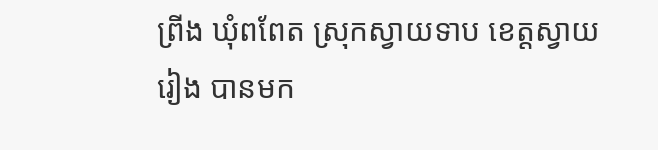ព្រីង ឃុំពពែត ស្រុកស្វាយទាប ខេត្តស្វាយរៀង បានមក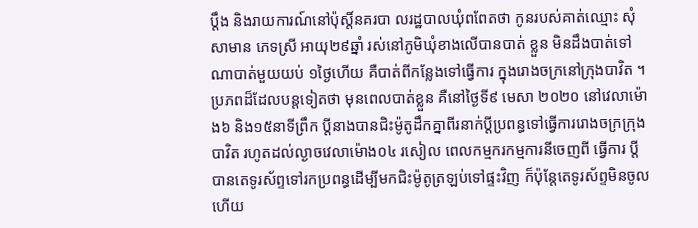ប្តឹង និងរាយការណ៍នៅប៉ុស្តិ៍នគរបា លរដ្ឋបាលឃុំពពែតថា កូនរបស់គាត់ឈ្មោះ សុំ សាមាន ភេទស្រី អាយុ២៩ឆ្នាំ រស់នៅភូមិឃុំខាងលើបានបាត់ ខ្លួន មិនដឹងបាត់ទៅណាបាត់មួយយប់ ១ថ្ងៃហើយ គឺបាត់ពីកន្លែងទៅធ្វើការ ក្នុងរោងចក្រនៅក្រុងបាវិត ។
ប្រភពដ៏ដែលបន្តទៀតថា មុនពេលបាត់ខ្លួន គឺនៅថ្ងៃទី៩ មេសា ២០២០ នៅវេលាម៉ោង៦ និង១៥នាទីព្រឹក ប្តីនាងបានជិះម៉ូតូដឹកគ្នាពីរនាក់ប្តីប្រពន្ធទៅធ្វើការរោងចក្រក្រុងបាវិត រហូតដល់ល្ងាចវេលាម៉ោង០៤ រសៀល ពេលកម្មករកម្មការនីចេញពី ធ្វើការ ប្តីបានតេទូរស័ព្ទទៅរកប្រពន្ធដើម្បីមកជិះម៉ូតូត្រឡប់ទៅផ្ទះវិញ ក៏ប៉ុន្តែតេទូរស័ព្ទមិនចូល ហើយ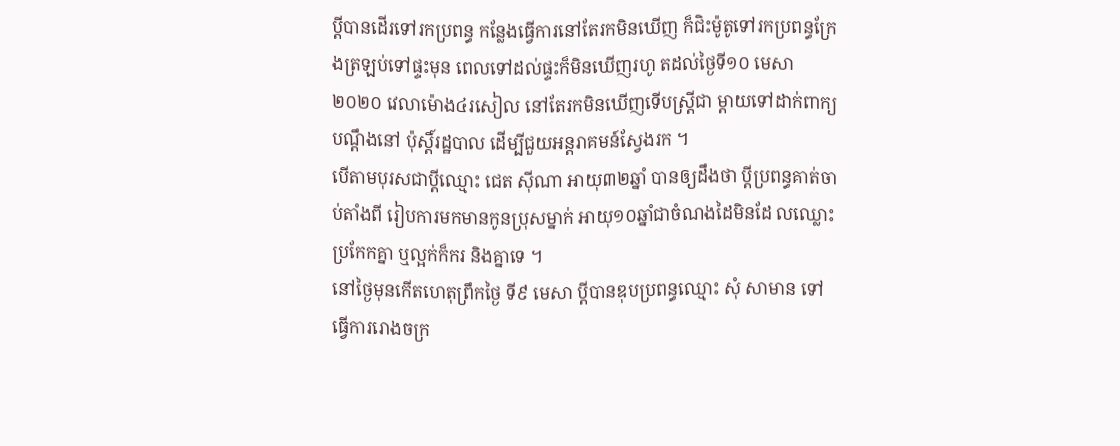ប្តីបានដើរទៅរកប្រពន្ធ កន្លែងធ្វើការនៅតែរកមិនឃើញ ក៏ជិះម៉ូតូទៅរកប្រពន្ធក្រែ ងត្រឡប់ទៅផ្ទះមុន ពេលទៅដល់ផ្ទះក៏មិនឃើញរហូ តដល់ថ្ងៃទី១០ មេសា ២០២០ វេលាម៉ោង៤រសៀល នៅតែរកមិនឃើញទើបស្ត្រីជា ម្តាយទៅដាក់ពាក្យបណ្តឹងនៅ ប៉ុស្តិ៍រដ្ឋបាល ដើម្បីជួយអន្តរាគមន៍ស្វែងរក ។
បើតាមបុរសជាប្តីឈ្មោះ ជេត ស៊ីណា អាយុ៣២ឆ្នាំ បានឲ្យដឹងថា ប្តីប្រពន្ធគាត់ចាប់តាំងពី រៀបការមកមានកូនប្រុសម្នាក់ អាយុ១០ឆ្នាំជាចំណងដៃមិនដែ លឈ្លោះប្រកែកគ្នា ឬល្អក់ក៏ករ និងគ្នាទេ ។
នៅថ្ងៃមុនកើតហេតុព្រឹកថ្ងៃ ទី៩ មេសា ប្តីបានឌុបប្រពន្ធឈ្មោះ សុំ សាមាន ទៅធ្វើការរោងចក្រ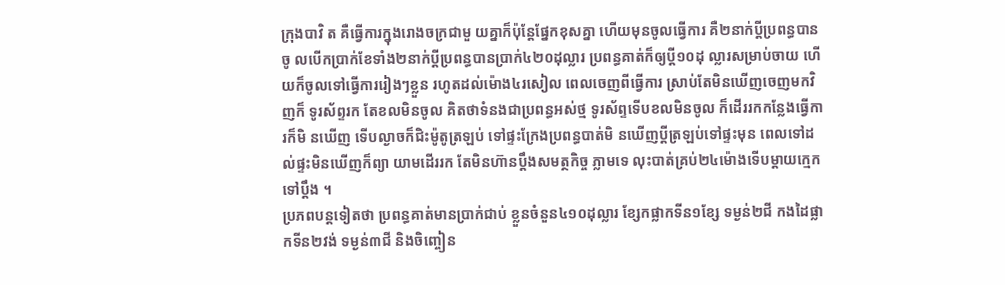ក្រុងបាវិ ត គឺធ្វើការក្នុងរោងចក្រជាមួ យគ្នាក៏ប៉ុន្តែផ្នែកខុសគ្នា ហើយមុនចូលធ្វើការ គឺ២នាក់ប្តីប្រពន្ធបានចូ លបើកប្រាក់ខែទាំង២នាក់ប្ដីប្រពន្ធបានប្រាក់៤២០ដុល្លារ ប្រពន្ធគាត់ក៏ឲ្យប្តី១០ដុ ល្លារសម្រាប់ចាយ ហើយក៏ចូលទៅធ្វើការរៀងៗខ្លួន រហូតដល់ម៉ោង៤រសៀល ពេលចេញពីធ្វើការ ស្រាប់តែមិនឃើញចេញមកវិញក៏ ទូរស័ព្ទរក តែខលមិនចូល គិតថាទំនងជាប្រពន្ធអស់ថ្ម ទូរស័ព្ទទើបខលមិនចូល ក៏ដើររកកន្លែងធ្វើការក៏មិ នឃើញ ទើបល្ងាចក៏ជិះម៉ូតូត្រឡប់ ទៅផ្ទះក្រែងប្រពន្ធបាត់មិ នឃើញប្តីត្រឡប់ទៅផ្ទះមុន ពេលទៅដល់ផ្ទះមិនឃើញក៏ព្យា យាមដើររក តែមិនហ៊ានប្តឹងសមត្ថកិច្ច ភ្លាមទេ លុះបាត់គ្រប់២៤ម៉ោងទើបម្ដាយក្មេកទៅប្តឹង ។
ប្រភពបន្តទៀតថា ប្រពន្ធគាត់មានប្រាក់ជាប់ ខ្លួនចំនួន៤១០ដុល្លារ ខ្សែកផ្លាកទីន១ខ្សែ ទម្ងន់២ជី កងដៃផ្លាកទីន២វង់ ទម្ងន់៣ជី និងចិញ្ចៀន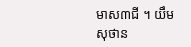មាស៣ជី ។ យឹម សុថាន